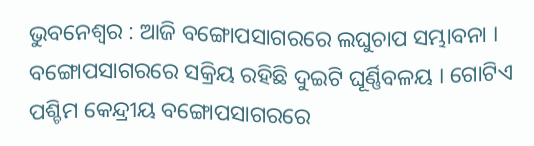ଭୁବନେଶ୍ୱର : ଆଜି ବଙ୍ଗୋପସାଗରରେ ଲଘୁଚାପ ସମ୍ଭାବନା । ବଙ୍ଗୋପସାଗରରେ ସକ୍ରିୟ ରହିଛି ଦୁଇଟି ଘୂର୍ଣ୍ଣିବଳୟ । ଗୋଟିଏ ପଶ୍ଚିମ କେନ୍ଦ୍ରୀୟ ବଙ୍ଗୋପସାଗରରେ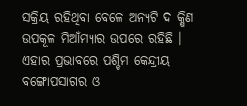ସକ୍ରିୟ ରହିଥିବା ବେଳେ ଅନ୍ୟଟି ଦ କ୍ଷିଣ ଉପକୂଳ ମିଆଁମ୍ୟାର ଉପରେ ରହିଛି । ଏହାର ପ୍ରଭାବରେ ପଶ୍ଚିମ କେନ୍ଦ୍ରୀୟ ବଙ୍ଗୋପସାଗର ଓ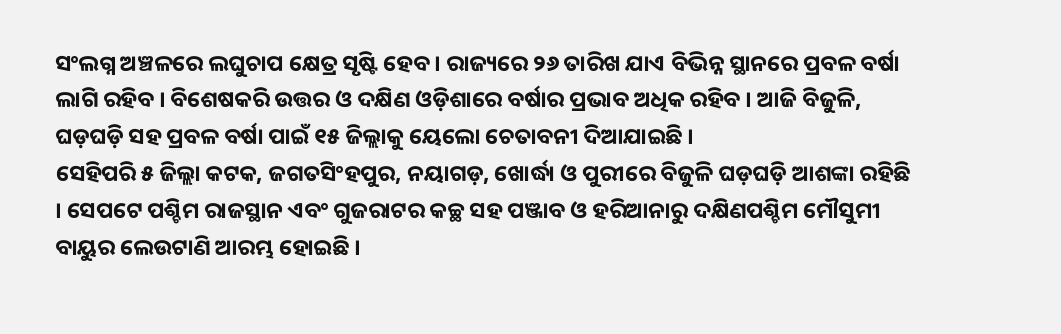ସଂଲଗ୍ନ ଅଞ୍ଚଳରେ ଲଘୁଚାପ କ୍ଷେତ୍ର ସୃଷ୍ଟି ହେବ । ରାଜ୍ୟରେ ୨୬ ତାରିଖ ଯାଏ ବିଭିନ୍ନ ସ୍ଥାନରେ ପ୍ରବଳ ବର୍ଷା ଲାଗି ରହିବ । ବିଶେଷକରି ଉତ୍ତର ଓ ଦକ୍ଷିଣ ଓଡ଼ିଶାରେ ବର୍ଷାର ପ୍ରଭାବ ଅଧିକ ରହିବ । ଆଜି ବିଜୁଳି, ଘଡ଼ଘଡ଼ି ସହ ପ୍ରବଳ ବର୍ଷା ପାଇଁ ୧୫ ଜିଲ୍ଲାକୁ ୟେଲୋ ଚେତାବନୀ ଦିଆଯାଇଛି ।
ସେହିପରି ୫ ଜିଲ୍ଲା କଟକ, ଜଗତସିଂହପୁର, ନୟାଗଡ଼, ଖୋର୍ଦ୍ଧା ଓ ପୁରୀରେ ବିଜୁଳି ଘଡ଼ଘଡ଼ି ଆଶଙ୍କା ରହିଛି । ସେପଟେ ପଶ୍ଚିମ ରାଜସ୍ଥାନ ଏବଂ ଗୁଜରାଟର କଚ୍ଛ ସହ ପଞ୍ଜାବ ଓ ହରିଆନାରୁ ଦକ୍ଷିଣପଶ୍ଚିମ ମୌସୁମୀ ବାୟୁର ଲେଉଟାଣି ଆରମ୍ଭ ହୋଇଛି ।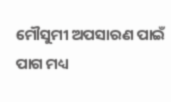ମୌସୁମୀ ଅପସାରଣ ପାଇଁ ପାଗ ମଧ୍ୟ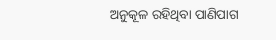ଅନୁକୂଳ ରହିଥିବା ପାଣିପାଗ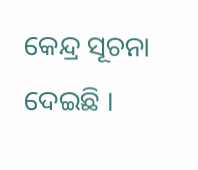କେନ୍ଦ୍ର ସୂଚନା ଦେଇଛି ।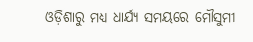ଓଡ଼ିଶାରୁ ମଧ୍ୟ ଧାର୍ଯ୍ୟ ସମୟରେ ମୌସୁମୀ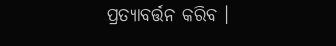ପ୍ରତ୍ୟାବର୍ତ୍ତନ କରିବ ।